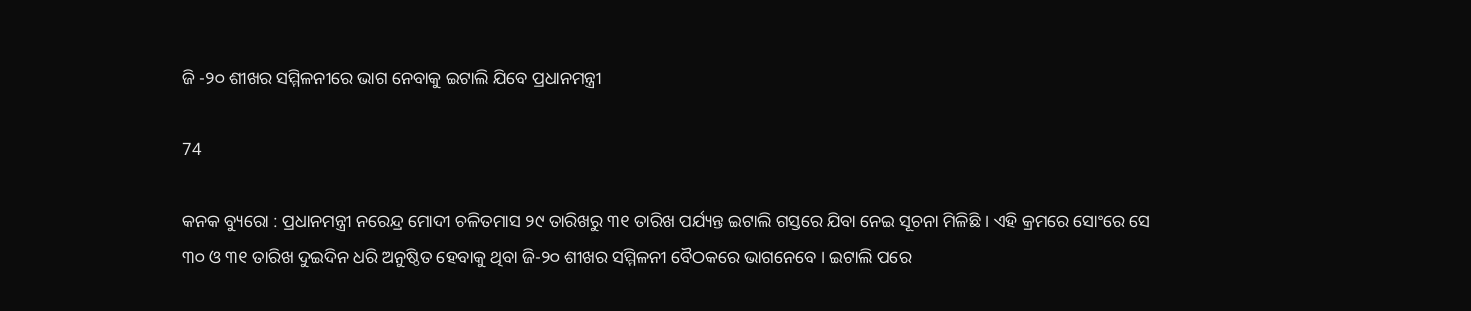ଜି -୨୦ ଶୀଖର ସମ୍ମିଳନୀରେ ଭାଗ ନେବାକୁ ଇଟାଲି ଯିବେ ପ୍ରଧାନମନ୍ତ୍ରୀ

74

କନକ ବ୍ୟୁରୋ : ପ୍ରଧାନମନ୍ତ୍ରୀ ନରେନ୍ଦ୍ର ମୋଦୀ ଚଳିତମାସ ୨୯ ତାରିଖରୁ ୩୧ ତାରିଖ ପର୍ଯ୍ୟନ୍ତ ଇଟାଲି ଗସ୍ତରେ ଯିବା ନେଇ ସୂଚନା ମିଳିଛି । ଏହି କ୍ରମରେ ସୋଂରେ ସେ ୩୦ ଓ ୩୧ ତାରିଖ ଦୁଇଦିନ ଧରି ଅନୁଷ୍ଠିତ ହେବାକୁ ଥିବା ଜି-୨୦ ଶୀଖର ସମ୍ମିଳନୀ ବୈଠକରେ ଭାଗନେବେ । ଇଟାଲି ପରେ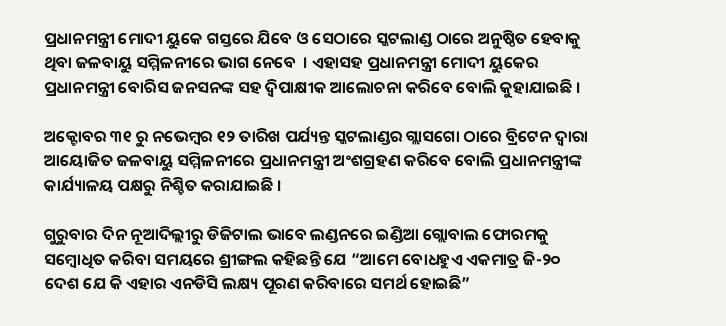ପ୍ରଧାନମନ୍ତ୍ରୀ ମୋଦୀ ୟୁକେ ଗସ୍ତରେ ଯିବେ ଓ ସେଠାରେ ସ୍କଟଲାଣ୍ଡ ଠାରେ ଅନୁଷ୍ଠିତ ହେବାକୁ ଥିବା ଜଳବାୟୁ ସମ୍ମିଳନୀରେ ଭାଗ ନେବେ  । ଏହାସହ ପ୍ରଧାନମନ୍ତ୍ରୀ ମୋଦୀ ୟୁକେର ପ୍ରଧାନମନ୍ତ୍ରୀ ବୋରିସ ଜନସନଙ୍କ ସହ ଦ୍ୱିପାକ୍ଷୀକ ଆଲୋଚନା କରିବେ ବୋଲି କୁହାଯାଇଛି ।

ଅକ୍ଟୋବର ୩୧ ରୁ ନଭେମ୍ବର ୧୨ ତାରିଖ ପର୍ଯ୍ୟନ୍ତ ସ୍କଟଲାଣ୍ଡର ଗ୍ଲାସଗୋ ଠାରେ ବ୍ରିଟେନ ଦ୍ୱାରା ଆୟୋଜିତ ଜଳବାୟୁ ସମ୍ମିଳନୀରେ ପ୍ରଧାନମନ୍ତ୍ରୀ ଅଂଶଗ୍ରହଣ କରିବେ ବୋଲି ପ୍ରଧାନମନ୍ତ୍ରୀଙ୍କ କାର୍ଯ୍ୟାଳୟ ପକ୍ଷରୁ ନିଶ୍ଚିତ କରାଯାଇଛି ।

ଗୁରୁବାର ଦିନ ନୂଆଦିଲ୍ଲୀରୁ ଡିଜିଟାଲ ଭାବେ ଲଣ୍ଡନରେ ଇଣ୍ଡିଆ ଗ୍ଲୋବାଲ ଫୋରମକୁ ସମ୍ବୋଧିତ କରିବା ସମୟରେ ଶ୍ରୀଙ୍ଗଲ କହିଛନ୍ତି ଯେ “ଆମେ ବୋଧହୁଏ ଏକମାତ୍ର ଜି-୨୦ ଦେଶ ଯେ କି ଏହାର ଏନଡିସି ଲକ୍ଷ୍ୟ ପୂରଣ କରିବାରେ ସମର୍ଥ ହୋଇଛି”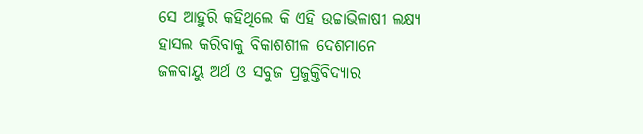ସେ ଆହୁରି କହିଥିଲେ କି ଏହି ଉଚ୍ଚାଭିଳାଷୀ ଲକ୍ଷ୍ୟ ହାସଲ କରିବାକୁ ବିକାଶଶୀଳ ଦେଶମାନେ ଜଳବାୟୁ ଅର୍ଥ ଓ ସବୁଜ ପ୍ରଜୁକ୍ତିବିଦ୍ୟାର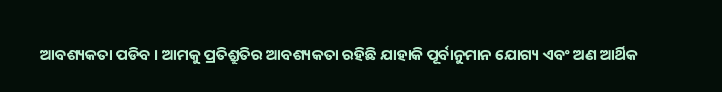ଆବଶ୍ୟକତା ପଡିବ । ଆମକୁ ପ୍ରତିଶ୍ରୁତିର ଆବଶ୍ୟକତା ରହିଛି ଯାହାକି ପୂର୍ବାନୁମାନ ଯୋଗ୍ୟ ଏବଂ ଅଣ ଆର୍ଥିକ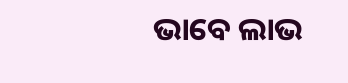ଭାବେ ଲାଭ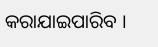କରାଯାଇପାରିବ ।